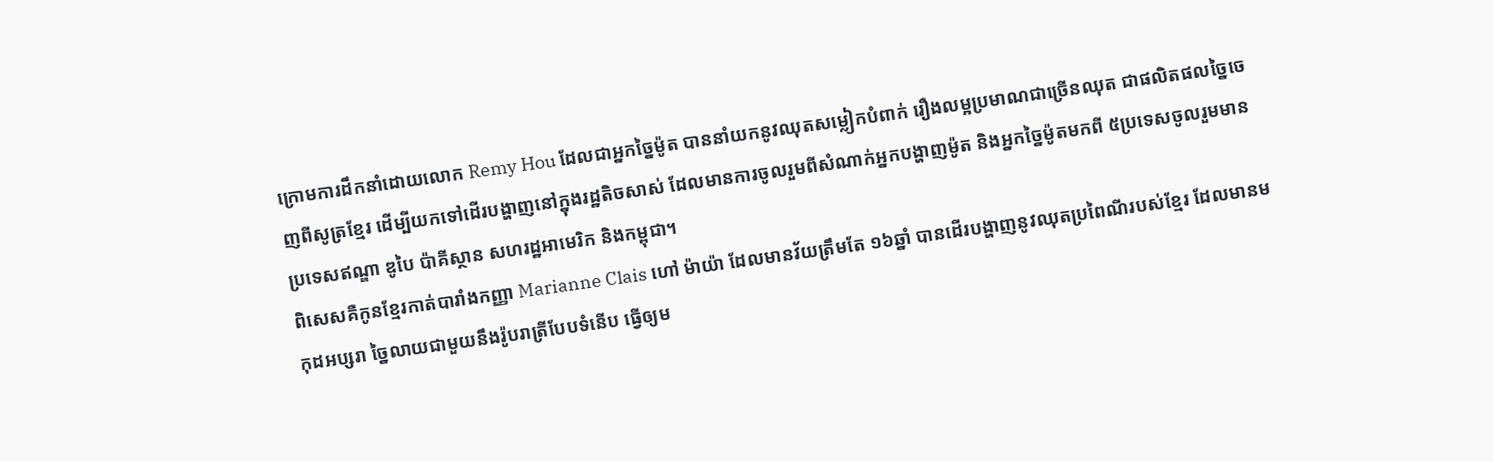ក្រោមការដឹកនាំដោយលោក Remy Hou ដែលជាអ្នកច្នៃម៉ូត បាននាំយកនូវឈុតសម្លៀកបំពាក់ រឿងលម្អប្រមាណជាច្រើនឈុត ជាផលិតផលច្នៃចេញពីសូត្រខ្មែរ ដើម្បីយកទៅដើរបង្ហាញនៅក្នុងរដ្ឋតិចសាស់ ដែលមានការចូលរួមពីសំណាក់អ្នកបង្ហាញម៉ូត និងអ្នកច្នៃម៉ូតមកពី ៥ប្រទេសចូលរួមមានប្រទេសឥណ្ឌា ឌូបៃ ប៉ាគីស្ថាន សហរដ្ឋអាមេរិក និងកម្ពុជា។
ពិសេសគឺកូនខ្មែរកាត់បារាំងកញ្ញា Marianne Clais ហៅ ម៉ាយ៉ា ដែលមានវ័យត្រឹមតែ ១៦ឆ្នាំ បានដើរបង្ហាញនូវឈុតប្រពៃណីរបស់ខ្មែរ ដែលមានមកុដអប្សរា ច្នៃលាយជាមួយនឹងរ៉ូបរាត្រីបែបទំនើប ធ្វើឲ្យម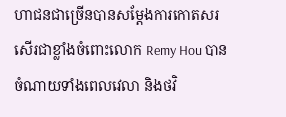ហាជនជាច្រើនបានសម្តែងការកោតសរសើរជាខ្លាំងចំពោះលោក Remy Hou បានចំណាយទាំងពេលវេលា និងថវិ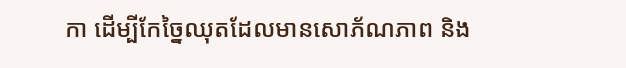កា ដើម្បីកែច្នៃឈុតដែលមានសោភ័ណភាព និង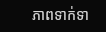ភាពទាក់ទា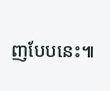ញបែបនេះ៕